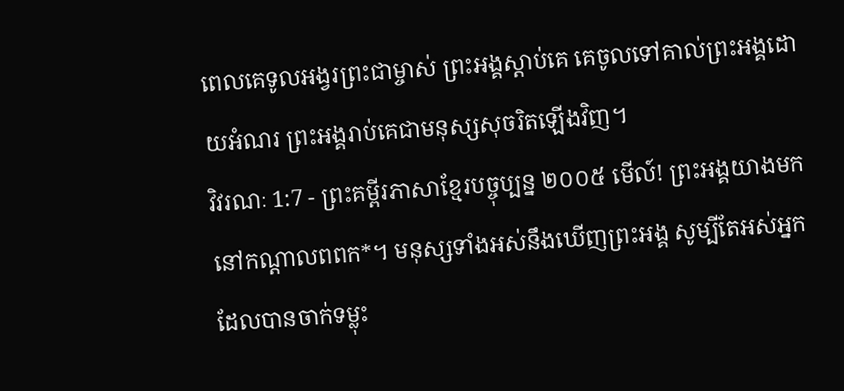ពេលគេទូលអង្វរព្រះជាម្ចាស់ ព្រះអង្គស្ដាប់គេ គេចូលទៅគាល់ព្រះអង្គដោយអំណរ ព្រះអង្គរាប់គេជាមនុស្សសុចរិតឡើងវិញ។
វិវរណៈ 1:7 - ព្រះគម្ពីរភាសាខ្មែរបច្ចុប្បន្ន ២០០៥ មើល៍! ព្រះអង្គយាងមកនៅកណ្ដាលពពក*។ មនុស្សទាំងអស់នឹងឃើញព្រះអង្គ សូម្បីតែអស់អ្នកដែលបានចាក់ទម្លុះ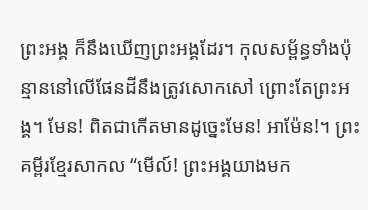ព្រះអង្គ ក៏នឹងឃើញព្រះអង្គដែរ។ កុលសម្ព័ន្ធទាំងប៉ុន្មាននៅលើផែនដីនឹងត្រូវសោកសៅ ព្រោះតែព្រះអង្គ។ មែន! ពិតជាកើតមានដូច្នេះមែន! អាម៉ែន!។ ព្រះគម្ពីរខ្មែរសាកល “មើល៍! ព្រះអង្គយាងមក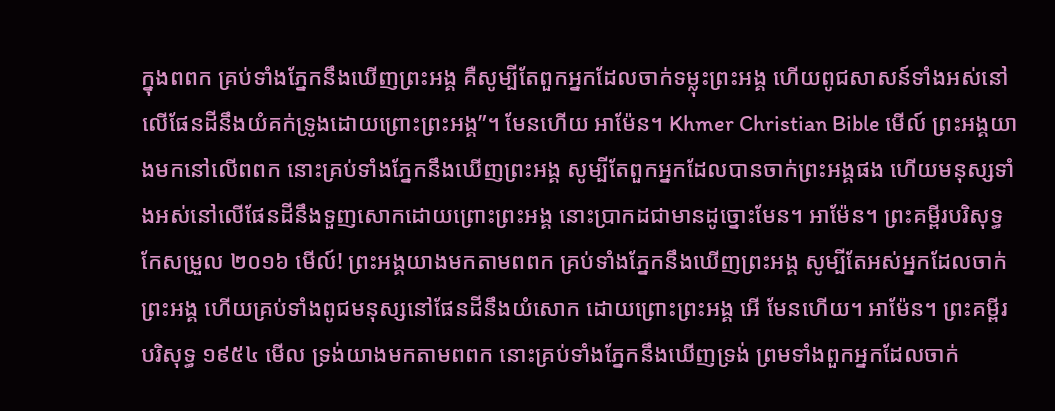ក្នុងពពក គ្រប់ទាំងភ្នែកនឹងឃើញព្រះអង្គ គឺសូម្បីតែពួកអ្នកដែលចាក់ទម្លុះព្រះអង្គ ហើយពូជសាសន៍ទាំងអស់នៅលើផែនដីនឹងយំគក់ទ្រូងដោយព្រោះព្រះអង្គ”។ មែនហើយ អាម៉ែន។ Khmer Christian Bible មើល៍ ព្រះអង្គយាងមកនៅលើពពក នោះគ្រប់ទាំងភ្នែកនឹងឃើញព្រះអង្គ សូម្បីតែពួកអ្នកដែលបានចាក់ព្រះអង្គផង ហើយមនុស្សទាំងអស់នៅលើផែនដីនឹងទួញសោកដោយព្រោះព្រះអង្គ នោះប្រាកដជាមានដូច្នោះមែន។ អាម៉ែន។ ព្រះគម្ពីរបរិសុទ្ធកែសម្រួល ២០១៦ មើល៍! ព្រះអង្គយាងមកតាមពពក គ្រប់ទាំងភ្នែកនឹងឃើញព្រះអង្គ សូម្បីតែអស់អ្នកដែលចាក់ព្រះអង្គ ហើយគ្រប់ទាំងពូជមនុស្សនៅផែនដីនឹងយំសោក ដោយព្រោះព្រះអង្គ អើ មែនហើយ។ អាម៉ែន។ ព្រះគម្ពីរបរិសុទ្ធ ១៩៥៤ មើល ទ្រង់យាងមកតាមពពក នោះគ្រប់ទាំងភ្នែកនឹងឃើញទ្រង់ ព្រមទាំងពួកអ្នកដែលចាក់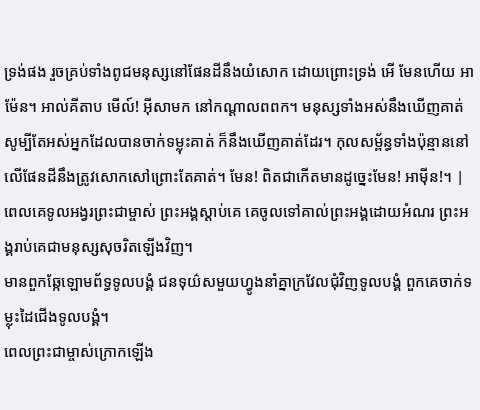ទ្រង់ផង រួចគ្រប់ទាំងពូជមនុស្សនៅផែនដីនឹងយំសោក ដោយព្រោះទ្រង់ អើ មែនហើយ អាម៉ែន។ អាល់គីតាប មើល៍! អ៊ីសាមក នៅកណ្ដាលពពក។ មនុស្សទាំងអស់នឹងឃើញគាត់ សូម្បីតែអស់អ្នកដែលបានចាក់ទម្លុះគាត់ ក៏នឹងឃើញគាត់ដែរ។ កុលសម្ព័ន្ធទាំងប៉ុន្មាននៅលើផែនដីនឹងត្រូវសោកសៅព្រោះតែគាត់។ មែន! ពិតជាកើតមានដូច្នេះមែន! អាម៉ីន!។ |
ពេលគេទូលអង្វរព្រះជាម្ចាស់ ព្រះអង្គស្ដាប់គេ គេចូលទៅគាល់ព្រះអង្គដោយអំណរ ព្រះអង្គរាប់គេជាមនុស្សសុចរិតឡើងវិញ។
មានពួកឆ្កែឡោមព័ទ្ធទូលបង្គំ ជនទុយ៌សមួយហ្វូងនាំគ្នាក្រវែលជុំវិញទូលបង្គំ ពួកគេចាក់ទម្លុះដៃជើងទូលបង្គំ។
ពេលព្រះជាម្ចាស់ក្រោកឡើង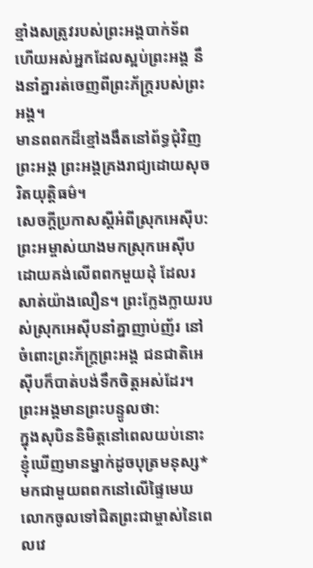ខ្មាំងសត្រូវរបស់ព្រះអង្គបាក់ទ័ព ហើយអស់អ្នកដែលស្អប់ព្រះអង្គ នឹងនាំគ្នារត់ចេញពីព្រះភ័ក្ត្ររបស់ព្រះអង្គ។
មានពពកដ៏ខ្មៅងងឹតនៅព័ទ្ធជុំវិញព្រះអង្គ ព្រះអង្គគ្រងរាជ្យដោយសុចរិតយុត្តិធម៌។
សេចក្ដីប្រកាសស្ដីអំពីស្រុកអេស៊ីប: ព្រះអម្ចាស់យាងមកស្រុកអេស៊ីប ដោយគង់លើពពកមួយដុំ ដែលរសាត់យ៉ាងលឿន។ ព្រះក្លែងក្លាយរបស់ស្រុកអេស៊ីបនាំគ្នាញាប់ញ័រ នៅចំពោះព្រះភ័ក្ត្រព្រះអង្គ ជនជាតិអេស៊ីបក៏បាត់បង់ទឹកចិត្តអស់ដែរ។ ព្រះអង្គមានព្រះបន្ទូលថា:
ក្នុងសុបិននិមិត្តនៅពេលយប់នោះ ខ្ញុំឃើញមានម្នាក់ដូចបុត្រមនុស្ស* មកជាមួយពពកនៅលើផ្ទៃមេឃ លោកចូលទៅជិតព្រះជាម្ចាស់នៃពេលវេ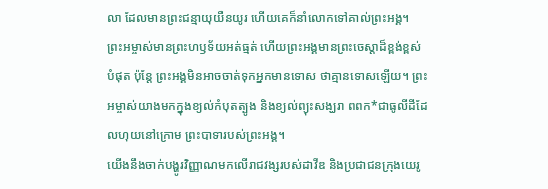លា ដែលមានព្រះជន្មាយុយឺនយូរ ហើយគេក៏នាំលោកទៅគាល់ព្រះអង្គ។
ព្រះអម្ចាស់មានព្រះហឫទ័យអត់ធ្មត់ ហើយព្រះអង្គមានព្រះចេស្ដាដ៏ខ្ពង់ខ្ពស់បំផុត ប៉ុន្តែ ព្រះអង្គមិនអាចចាត់ទុកអ្នកមានទោស ថាគ្មានទោសឡើយ។ ព្រះអម្ចាស់យាងមកក្នុងខ្យល់កំបុតត្បូង និងខ្យល់ព្យុះសង្ឃរា ពពក*ជាធូលីដីដែលហុយនៅក្រោម ព្រះបាទារបស់ព្រះអង្គ។
យើងនឹងចាក់បង្ហូរវិញ្ញាណមកលើរាជវង្សរបស់ដាវីឌ និងប្រជាជនក្រុងយេរូ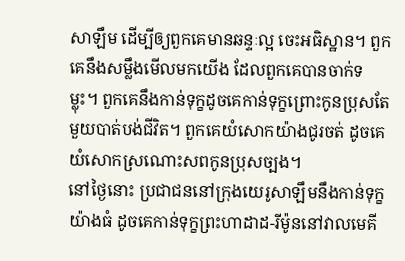សាឡឹម ដើម្បីឲ្យពួកគេមានឆន្ទៈល្អ ចេះអធិស្ឋាន។ ពួកគេនឹងសម្លឹងមើលមកយើង ដែលពួកគេបានចាក់ទម្លុះ។ ពួកគេនឹងកាន់ទុក្ខដូចគេកាន់ទុក្ខព្រោះកូនប្រុសតែមួយបាត់បង់ជីវិត។ ពួកគេយំសោកយ៉ាងជូរចត់ ដូចគេយំសោកស្រណោះសពកូនប្រុសច្បង។
នៅថ្ងៃនោះ ប្រជាជននៅក្រុងយេរូសាឡឹមនឹងកាន់ទុក្ខយ៉ាងធំ ដូចគេកាន់ទុក្ខព្រះហាដាដ-រីម៉ូននៅវាលមេគី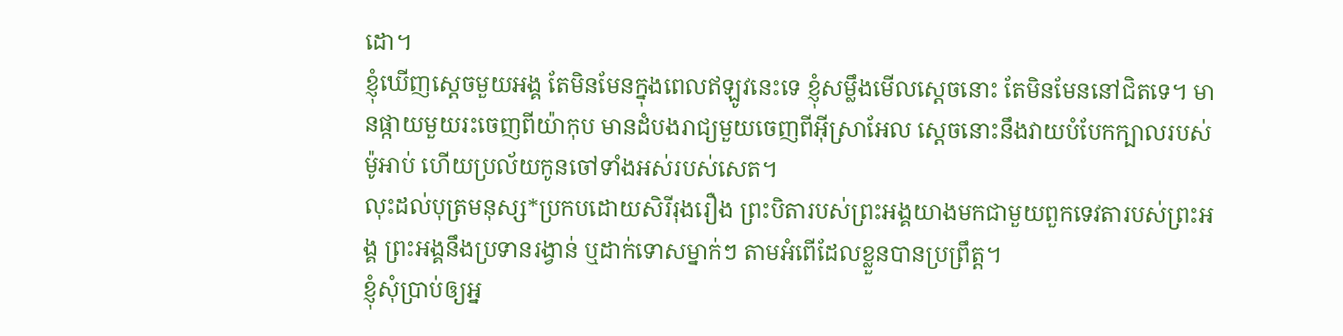ដោ។
ខ្ញុំឃើញស្ដេចមួយអង្គ តែមិនមែនក្នុងពេលឥឡូវនេះទេ ខ្ញុំសម្លឹងមើលស្ដេចនោះ តែមិនមែននៅជិតទេ។ មានផ្កាយមួយរះចេញពីយ៉ាកុប មានដំបងរាជ្យមួយចេញពីអ៊ីស្រាអែល ស្ដេចនោះនឹងវាយបំបែកក្បាលរបស់ម៉ូអាប់ ហើយប្រល័យកូនចៅទាំងអស់របស់សេត។
លុះដល់បុត្រមនុស្ស*ប្រកបដោយសិរីរុងរឿង ព្រះបិតារបស់ព្រះអង្គយាងមកជាមួយពួកទេវតារបស់ព្រះអង្គ ព្រះអង្គនឹងប្រទានរង្វាន់ ឬដាក់ទោសម្នាក់ៗ តាមអំពើដែលខ្លួនបានប្រព្រឹត្ត។
ខ្ញុំសុំប្រាប់ឲ្យអ្ន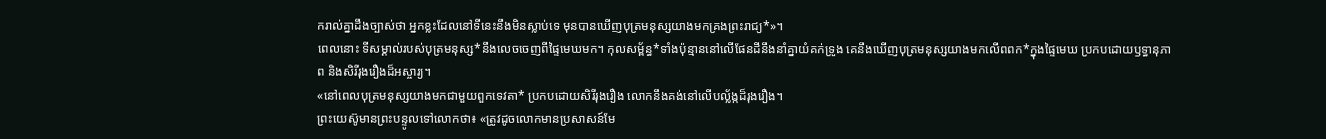ករាល់គ្នាដឹងច្បាស់ថា អ្នកខ្លះដែលនៅទីនេះនឹងមិនស្លាប់ទេ មុនបានឃើញបុត្រមនុស្សយាងមកគ្រងព្រះរាជ្យ*»។
ពេលនោះ ទីសម្គាល់របស់បុត្រមនុស្ស*នឹងលេចចេញពីផ្ទៃមេឃមក។ កុលសម្ព័ន្ធ*ទាំងប៉ុន្មាននៅលើផែនដីនឹងនាំគ្នាយំគក់ទ្រូង គេនឹងឃើញបុត្រមនុស្សយាងមកលើពពក*ក្នុងផ្ទៃមេឃ ប្រកបដោយឫទ្ធានុភាព និងសិរីរុងរឿងដ៏អស្ចារ្យ។
«នៅពេលបុត្រមនុស្សយាងមកជាមួយពួកទេវតា* ប្រកបដោយសិរីរុងរឿង លោកនឹងគង់នៅលើបល្ល័ង្កដ៏រុងរឿង។
ព្រះយេស៊ូមានព្រះបន្ទូលទៅលោកថា៖ «ត្រូវដូចលោកមានប្រសាសន៍មែ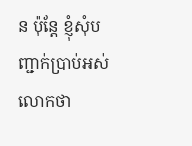ន ប៉ុន្តែ ខ្ញុំសុំបញ្ជាក់ប្រាប់អស់លោកថា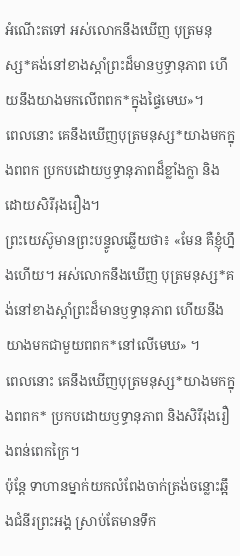អំណើះតទៅ អស់លោកនឹងឃើញ បុត្រមនុស្ស*គង់នៅខាងស្ដាំព្រះដ៏មានឫទ្ធានុភាព ហើយនឹងយាងមកលើពពក*ក្នុងផ្ទៃមេឃ»។
ពេលនោះ គេនឹងឃើញបុត្រមនុស្ស*យាងមកក្នុងពពក ប្រកបដោយឫទ្ធានុភាពដ៏ខ្លាំងក្លា និងដោយសិរីរុងរឿង។
ព្រះយេស៊ូមានព្រះបន្ទូលឆ្លើយថា៖ «មែន គឺខ្ញុំហ្នឹងហើយ។ អស់លោកនឹងឃើញ បុត្រមនុស្ស*គង់នៅខាងស្ដាំព្រះដ៏មានឫទ្ធានុភាព ហើយនឹងយាងមកជាមួយពពក*នៅលើមេឃ» ។
ពេលនោះ គេនឹងឃើញបុត្រមនុស្ស*យាងមកក្នុងពពក* ប្រកបដោយឫទ្ធានុភាព និងសិរីរុងរឿងពន់ពេកក្រៃ។
ប៉ុន្តែ ទាហានម្នាក់យកលំពែងចាក់ត្រង់ចន្លោះឆ្អឹងជំនីរព្រះអង្គ ស្រាប់តែមានទឹក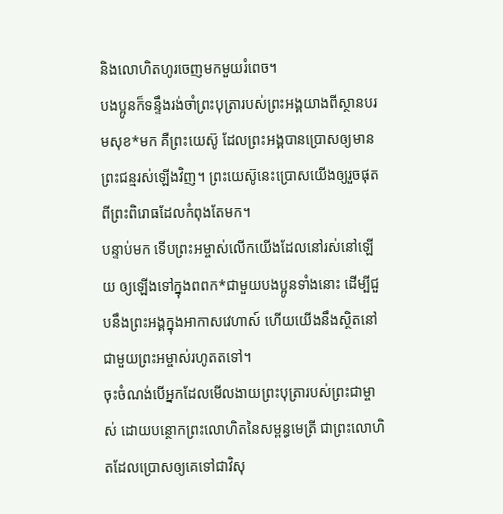និងលោហិតហូរចេញមកមួយរំពេច។
បងប្អូនក៏ទន្ទឹងរង់ចាំព្រះបុត្រារបស់ព្រះអង្គយាងពីស្ថានបរមសុខ*មក គឺព្រះយេស៊ូ ដែលព្រះអង្គបានប្រោសឲ្យមានព្រះជន្មរស់ឡើងវិញ។ ព្រះយេស៊ូនេះប្រោសយើងឲ្យរួចផុតពីព្រះពិរោធដែលកំពុងតែមក។
បន្ទាប់មក ទើបព្រះអម្ចាស់លើកយើងដែលនៅរស់នៅឡើយ ឲ្យឡើងទៅក្នុងពពក*ជាមួយបងប្អូនទាំងនោះ ដើម្បីជួបនឹងព្រះអង្គក្នុងអាកាសវេហាស៍ ហើយយើងនឹងស្ថិតនៅជាមួយព្រះអម្ចាស់រហូតតទៅ។
ចុះចំណង់បើអ្នកដែលមើលងាយព្រះបុត្រារបស់ព្រះជាម្ចាស់ ដោយបន្ថោកព្រះលោហិតនៃសម្ពន្ធមេត្រី ជាព្រះលោហិតដែលប្រោសឲ្យគេទៅជាវិសុ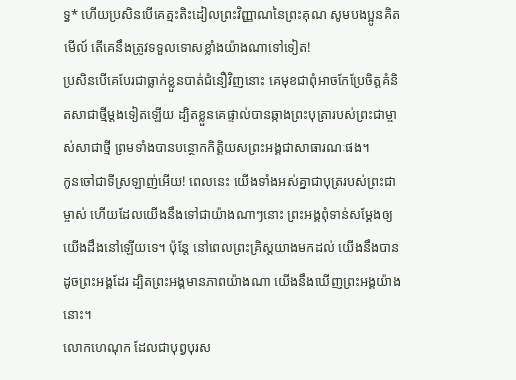ទ្ធ* ហើយប្រសិនបើគេត្មះតិះដៀលព្រះវិញ្ញាណនៃព្រះគុណ សូមបងប្អូនគិតមើល៍ តើគេនឹងត្រូវទទួលទោសខ្លាំងយ៉ាងណាទៅទៀត!
ប្រសិនបើគេបែរជាធ្លាក់ខ្លួនបាត់ជំនឿវិញនោះ គេមុខជាពុំអាចកែប្រែចិត្តគំនិតសាជាថ្មីម្ដងទៀតឡើយ ដ្បិតខ្លួនគេផ្ទាល់បានឆ្កាងព្រះបុត្រារបស់ព្រះជាម្ចាស់សាជាថ្មី ព្រមទាំងបានបន្ថោកកិត្តិយសព្រះអង្គជាសាធារណៈផង។
កូនចៅជាទីស្រឡាញ់អើយ! ពេលនេះ យើងទាំងអស់គ្នាជាបុត្ររបស់ព្រះជាម្ចាស់ ហើយដែលយើងនឹងទៅជាយ៉ាងណាៗនោះ ព្រះអង្គពុំទាន់សម្តែងឲ្យយើងដឹងនៅឡើយទេ។ ប៉ុន្តែ នៅពេលព្រះគ្រិស្តយាងមកដល់ យើងនឹងបានដូចព្រះអង្គដែរ ដ្បិតព្រះអង្គមានភាពយ៉ាងណា យើងនឹងឃើញព្រះអង្គយ៉ាងនោះ។
លោកហេណុក ដែលជាបុព្វបុរស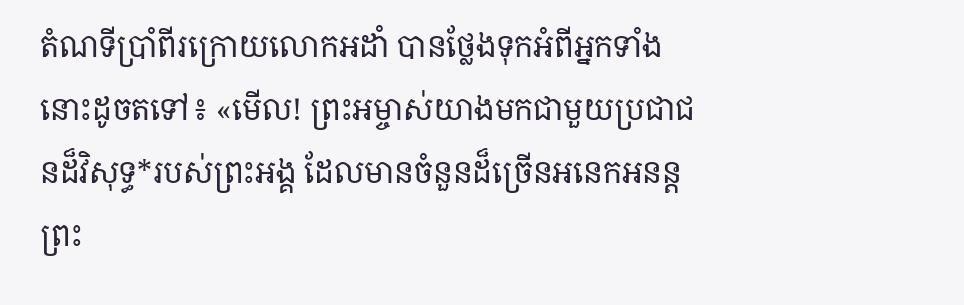តំណទីប្រាំពីរក្រោយលោកអដាំ បានថ្លែងទុកអំពីអ្នកទាំងនោះដូចតទៅ៖ «មើល! ព្រះអម្ចាស់យាងមកជាមួយប្រជាជនដ៏វិសុទ្ធ*របស់ព្រះអង្គ ដែលមានចំនួនដ៏ច្រើនអនេកអនន្ត
ព្រះ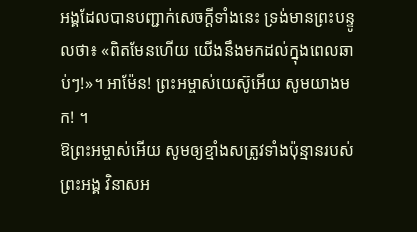អង្គដែលបានបញ្ជាក់សេចក្ដីទាំងនេះ ទ្រង់មានព្រះបន្ទូលថា៖ «ពិតមែនហើយ យើងនឹងមកដល់ក្នុងពេលឆាប់ៗ!»។ អាម៉ែន! ព្រះអម្ចាស់យេស៊ូអើយ សូមយាងមក! ។
ឱព្រះអម្ចាស់អើយ សូមឲ្យខ្មាំងសត្រូវទាំងប៉ុន្មានរបស់ព្រះអង្គ វិនាសអ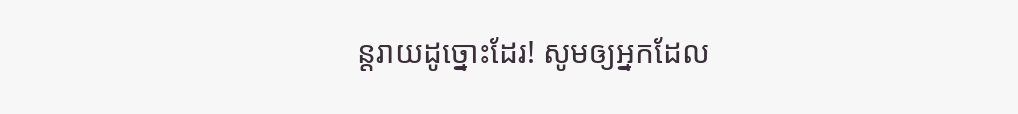ន្តរាយដូច្នោះដែរ! សូមឲ្យអ្នកដែល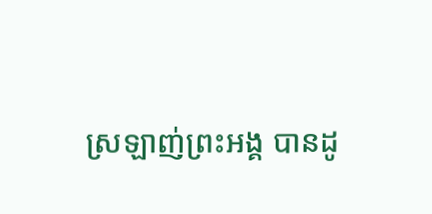ស្រឡាញ់ព្រះអង្គ បានដូ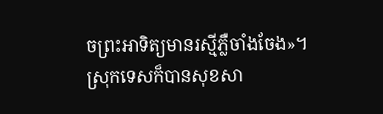ចព្រះអាទិត្យមានរស្មីភ្លឺចាំងចែង»។ ស្រុកទេសក៏បានសុខសា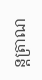ន្តត្រាណ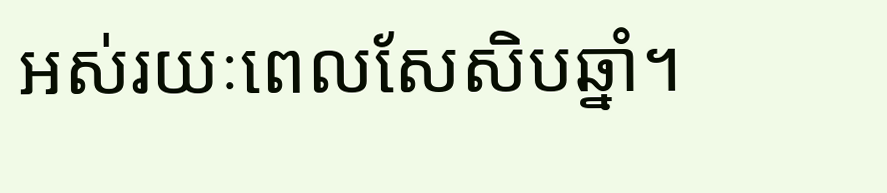អស់រយៈពេលសែសិបឆ្នាំ។